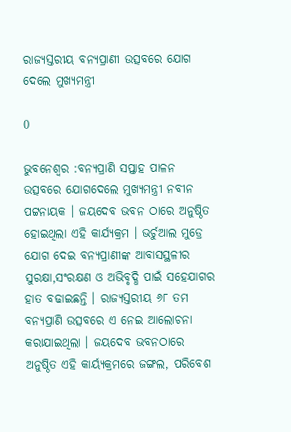ରାଜ୍ୟସ୍ତରୀୟ ବନ୍ୟପ୍ରାଣୀ ଉତ୍ସବରେ ଯୋଗ ଦେଲେ ମୁଖ୍ୟମନ୍ତ୍ରୀ

0

ଭୁବନେଶ୍ୱର :ବନ୍ୟପ୍ରାଣି ସପ୍ତାହ ପାଳନ ଉତ୍ସବରେ ଯୋଗଦେଲେ ମୁଖ୍ୟମନ୍ତ୍ରୀ ନବୀନ ପଟ୍ଟନାୟକ । ଜୟଦେବ ଭବନ ଠାରେ ଅନୁଷ୍ଠିତ ହୋଇଥିଲା ଏହି କାର୍ଯ୍ୟକ୍ରମ । ଭର୍ଚୁଆଲ ମୁଡ୍ରେ ଯୋଗ ଦେଇ ବନ୍ୟପ୍ରାଣୀଙ୍କ ଆବାସସ୍ଥଳୀର ସୁରକ୍ଷା,ସଂରକ୍ଷଣ ଓ ଅଭିବୃଦ୍ଧି ପାଇଁ ସହେଯାଗର ହାତ ବଢାଇଛନ୍ତି । ରାଜ୍ୟସ୍ତରୀୟ ୬୮ ତମ ବନ୍ୟପ୍ରାଣି ଉତ୍ସବରେ ଏ ନେଇ ଆଲୋଚନା କରାଯାଇଥିଲା । ଜୟଦେବ ଭବନଠାରେ ଅନୁଷ୍ଠିତ ଏହି କାର୍ୟ୍ୟକ୍ରମରେ ଜଙ୍ଗଲ, ପରିବେଶ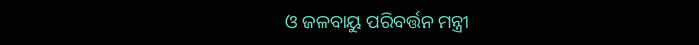ଓ ଜଳବାୟୁ ପରିବର୍ତ୍ତନ ମନ୍ତ୍ରୀ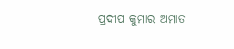ପ୍ରଦୀପ କୁମାର ଅମାତ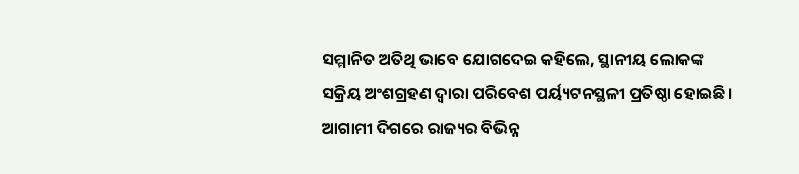ସମ୍ମାନିତ ଅତିଥି ଭାବେ ଯୋଗଦେଇ କହିଲେ, ସ୍ଥାନୀୟ ଲୋକଙ୍କ ସକ୍ରିୟ ଅଂଶଗ୍ରହଣ ଦ୍ୱାରା ପରିବେଶ ପର୍ୟ୍ୟଟନସ୍ଥଳୀ ପ୍ରତିଷ୍ଠା ହୋଇଛି। ଆଗାମୀ ଦିଗରେ ରାଜ୍ୟର ବିଭିନ୍ନ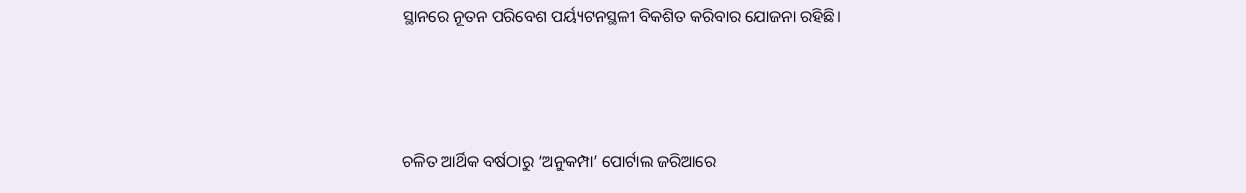ସ୍ଥାନରେ ନୂତନ ପରିବେଶ ପର୍ୟ୍ୟଟନସ୍ଥଳୀ ବିକଶିତ କରିବାର ଯୋଜନା ରହିଛି।



ଚଳିତ ଆର୍ଥିକ ବର୍ଷଠାରୁ ‘ଅନୁକମ୍ପା’ ପୋର୍ଟାଲ ଜରିଆରେ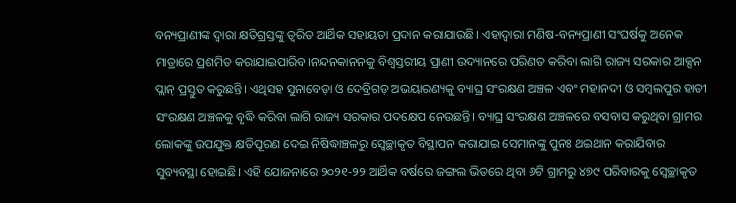ବନ୍ୟପ୍ରାଣୀଙ୍କ ଦ୍ୱାରା କ୍ଷତିଗ୍ରସ୍ତଙ୍କୁ ତ୍ୱରିତ ଆର୍ଥିକ ସହାୟତା ପ୍ରଦାନ କରାଯାଉଛି। ଏହାଦ୍ୱାରା ମଣିଷ-ବନ୍ୟପ୍ରାଣୀ ସଂଘର୍ଷକୁ ଅନେକ ମାତ୍ରାରେ ପ୍ରଶମିତ କରାଯାଇପାରିବ।ନନ୍ଦନକାନନକୁ ବିଶ୍ବସ୍ତରୀୟ ପ୍ରାଣୀ ଉଦ୍ୟାନରେ ପରିଣତ କରିବା ଲାଗି ରାଜ୍ୟ ସରକାର ଆକ୍ସନ ପ୍ଲାନ୍ ପ୍ରସ୍ତୁତ କରୁଛନ୍ତି। ଏଥିସହ ସୁନାବେଡ଼ା ଓ ଦେବ୍ରିଗଡ଼ ଅଭୟାରଣ୍ୟକୁ ବ୍ୟାଘ୍ର ସଂରକ୍ଷଣ ଅଞ୍ଚଳ ଏବଂ ମହାନଦୀ ଓ ସମ୍ବଲପୁର ହାତୀ ସଂରକ୍ଷଣ ଅଞ୍ଚଳକୁ ବୃଦ୍ଧି କରିବା ଲାଗି ରାଜ୍ୟ ସରକାର ପଦକ୍ଷେପ ନେଉଛନ୍ତି। ବ୍ୟାଘ୍ର ସଂରକ୍ଷଣ ଅଞ୍ଚଳରେ ବସବାସ କରୁଥିବା ଗ୍ରାମର ଲୋକଙ୍କୁ ଉପଯୁକ୍ତ କ୍ଷତିପୂରଣ ଦେଇ ନିଷିଦ୍ଧାଞ୍ଚଳରୁ ସ୍ବେଚ୍ଛାକୃତ ବିସ୍ଥାପନ କରାଯାଇ ସେମାନଙ୍କୁ ପୁନଃ ଥଇଥାନ କରାଯିବାର ସୁବ୍ୟବସ୍ଥା ହୋଇଛି। ଏହି ଯୋଜନାରେ ୨୦୨୧-୨୨ ଆର୍ଥିକ ବର୍ଷରେ ଜଙ୍ଗଲ ଭିତରେ ଥିବା ୬ଟି ଗ୍ରାମରୁ ୪୭୯ ପରିବାରକୁ ସ୍ବେଚ୍ଛାକୃତ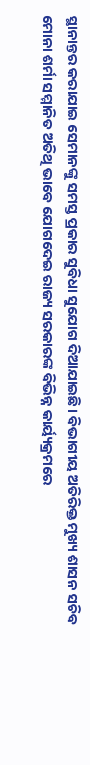ସ୍ଥାନାନ୍ତର କରାଯାଇ ସେମାନଙ୍କୁ ସମସ୍ତ ପ୍ରକାର ସୁବିଧା ସୁଯୋଗ ଦିଆଯାଇଛି। ବିଭାଗୀୟ ଅତିରିକ୍ତ ମୁଖ୍ୟ ଶାସନ ସଚିବ ମୋନା ଶର୍ମା ସମ୍ମାନିତ ଅତିଥି ଭାବେ ଯୋଗଦେଇ ରାଜ୍ୟ ସରକାରଙ୍କ ବିଭିନ୍ନ କାର୍ୟ୍ୟକ୍ରମରେ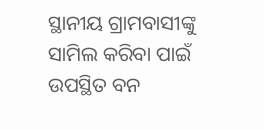ସ୍ଥାନୀୟ ଗ୍ରାମବାସୀଙ୍କୁ ସାମିଲ କରିବା ପାଇଁ ଉପସ୍ଥିତ ବନ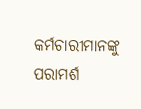କର୍ମଚାରୀମାନଙ୍କୁ ପରାମର୍ଶ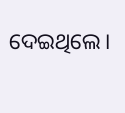ଦେଇଥିଲେ।